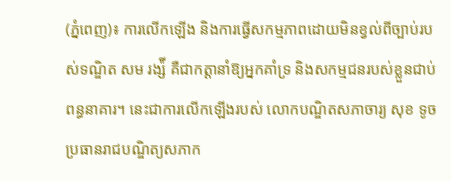(ភ្នំពេញ)៖ ការលើកឡើង និងការធ្វើសកម្មភាពដោយមិនខ្វល់ពីច្បាប់របស់ទណ្ឌិត សម រង្ស៉ី គឺជាកត្តានាំឱ្យអ្នកគាំទ្រ និងសកម្មជនរបស់ខ្លួនជាប់ពន្ធនាគារ។ នេះជាការលើកឡើងរបស់ លោកបណ្ឌិតសភាចារ្យ សុខ ទូច ប្រធានរាជបណ្ឌិត្យសភាក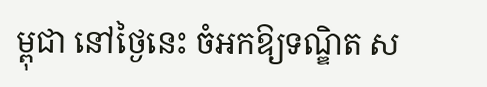ម្ពុជា នៅថ្ងៃនេះ ចំអកឱ្យទណ្ឌិត ស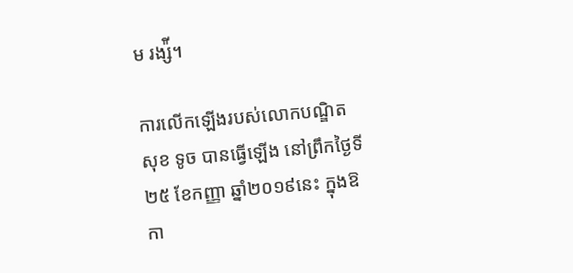ម រង្ស៉ី។

ការលើកឡើងរបស់លោកបណ្ឌិត សុខ ទូច បានធ្វើឡើង នៅព្រឹកថ្ងៃទី២៥ ខែកញ្ញា ឆ្នាំ២០១៩នេះ ក្នុងឱកា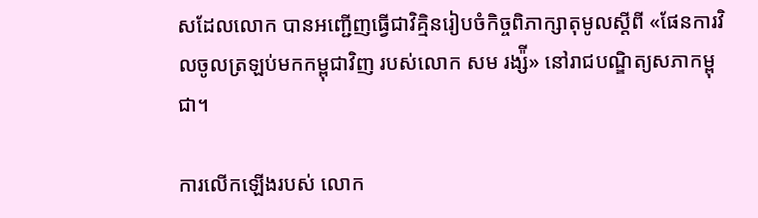សដែលលោក បានអញ្ជើញធ្វើជាវិគ្មិនរៀបចំកិច្ចពិភាក្សាតុមូលស្តីពី «ផែនការវិលចូលត្រឡប់មកកម្ពុជាវិញ របស់លោក សម រង្ស៉ី» នៅរាជបណ្ឌិត្យសភាកម្ពុជា។

ការលើកឡើងរបស់ លោក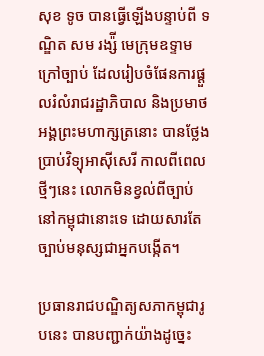សុខ ទូច បានធ្វើឡើងបន្ទាប់ពី ទណ្ឌិត សម រង្ស៉ី មេក្រុមឧទ្ទាមក្រៅច្បាប់ ដែលរៀបចំផែនការផ្តួលរំលំរាជរដ្ឋាភិបាល និងប្រមាថអង្គព្រះមហាក្សត្រនោះ បានថ្លែងប្រាប់វិទ្យុអាស៊ីសេរី កាលពីពេលថ្មីៗនេះ លោកមិនខ្វល់ពីច្បាប់នៅកម្ពុជានោះទេ ដោយសារតែច្បាប់មនុស្សជាអ្នកបង្កើត។

ប្រធានរាជបណ្ឌិត្យសភាកម្ពុជារូបនេះ បានបញ្ជាក់យ៉ាងដូច្នេះ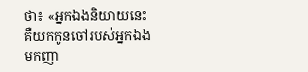ថា៖ «អ្នកឯងនិយាយនេះ គឺយកកូនចៅរបស់អ្នកឯងមកញា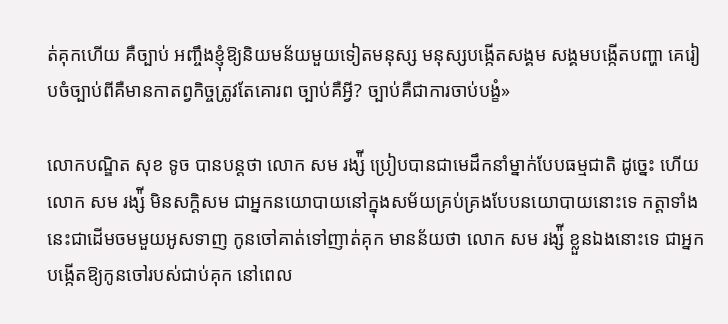ត់គុកហើយ គឺច្បាប់ អញ្ចឹងខ្ញុំឱ្យនិយមន័យមួយទៀតមនុស្ស មនុស្សបង្កើតសង្គម សង្គមបង្កើតបញ្ហា គេរៀបចំច្បាប់ពីគឺមានកាតព្វកិច្ចត្រូវតែគោរព ច្បាប់គឺអ្វី? ច្បាប់គឺជាការចាប់បង្ខំ»

លោកបណ្ឌិត សុខ ទូច បានបន្តថា លោក សម រង្ស៉ី ប្រៀបបានជាមេដឹកនាំម្នាក់បែបធម្មជាតិ ដូច្នេះ ហើយលោក សម រង្ស៉ី មិនសក្តិសម ជាអ្នកនយោបាយនៅក្នុងសម័យគ្រប់គ្រងបែបនយោបាយនោះទេ កត្តាទាំងនេះជាដើមចមមួយអូសទាញ កូនចៅគាត់ទៅញាត់គុក មានន័យថា លោក សម រង្ស៉ី ខ្លួនឯងនោះទេ ជាអ្នកបង្កើតឱ្យកូនចៅរបស់ជាប់គុក នៅពេល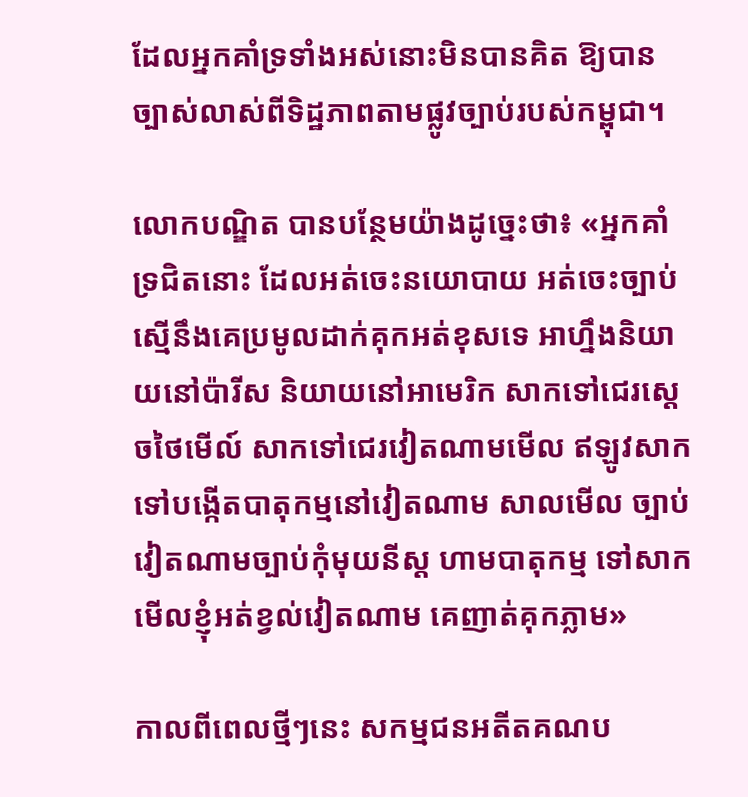ដែលអ្នកគាំទ្រទាំងអស់នោះមិនបានគិត ឱ្យបានច្បាស់លាស់ពីទិដ្ឋភាពតាមផ្លូវច្បាប់របស់កម្ពុជា។

លោកបណ្ឌិត បានបន្ថែមយ៉ាងដូច្នេះថា៖ «អ្នកគាំទ្រជិតនោះ ដែលអត់ចេះនយោបាយ អត់ចេះច្បាប់ ស្មើនឹងគេប្រមូលដាក់គុកអត់ខុសទេ អាហ្នឹងនិយាយនៅប៉ារីស និយាយនៅអាមេរិក សាកទៅជេរស្តេចថៃមើល៍ សាកទៅជេរវៀតណាមមើល ឥឡូវសាកទៅបង្កើតបាតុកម្មនៅវៀតណាម សាលមើល ច្បាប់វៀតណាមច្បាប់កុំមុយនីស្ត ហាមបាតុកម្ម ទៅសាកមើលខ្ញុំអត់ខ្វល់វៀតណាម គេញាត់គុកភ្លាម»

កាលពីពេលថ្មីៗនេះ សកម្មជនអតីតគណប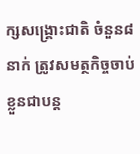ក្សសង្គ្រោះជាតិ ចំនួន៨នាក់ ត្រូវសមត្ថកិច្ចចាប់ខ្លួនជាបន្ត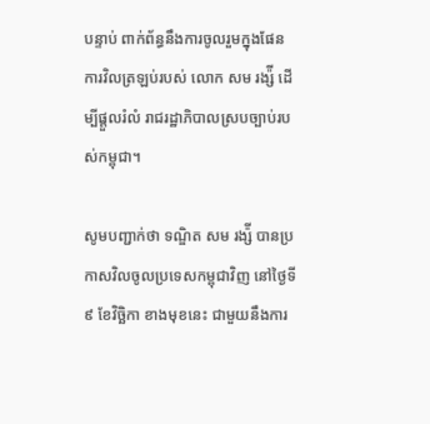បន្ទាប់ ពាក់ព័ន្ធនឹងការចូលរួមក្នុងផែនការវិលត្រឡប់របស់ លោក សម រង្ស៉ី ដើម្បីផ្តួលរំលំ រាជរដ្ឋាភិបាលស្របច្បាប់របស់កម្ពុជា។

សូមបញ្ជាក់ថា ទណ្ឌិត សម រង្ស៉ី បានប្រកាសវិលចូលប្រទេសកម្ពុជាវិញ នៅថ្ងៃទី៩ ខែវិច្ឆិកា ខាងមុខនេះ ជាមួយនឹងការ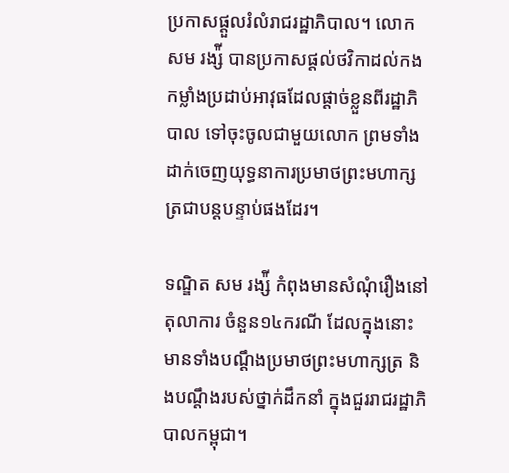ប្រកាសផ្តួលរំលំរាជរដ្ឋាភិបាល។ លោក សម រង្ស៉ី បានប្រកាសផ្តល់ថវិកាដល់កងកម្លាំងប្រដាប់អាវុធដែលផ្ដាច់ខ្លួនពីរដ្ឋាភិបាល ទៅចុះចូលជាមួយលោក ព្រមទាំងដាក់ចេញយុទ្ធនាការប្រមាថព្រះមហាក្សត្រជាបន្តបន្ទាប់ផងដែរ។

ទណ្ឌិត សម រង្ស៉ី កំពុងមានសំណុំរឿងនៅតុលាការ ចំនួន១៤ករណី ដែលក្នុងនោះមានទាំងបណ្ដឹងប្រមាថព្រះមហាក្សត្រ និងបណ្ដឹងរបស់ថ្នាក់ដឹកនាំ ក្នុងជួររាជរដ្ឋាភិបាលកម្ពុជា។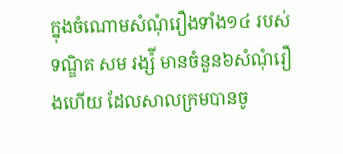ក្នុងចំណោមសំណុំរឿងទាំង១៤ របស់ទណ្ឌិត សម រង្ស៉ី មានចំនួន៦សំណុំរឿងហើយ ដែលសាលក្រមបានចូ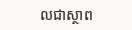លជាស្ថាព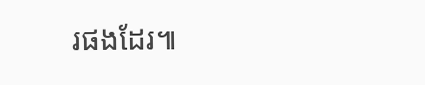រផងដែរ៕